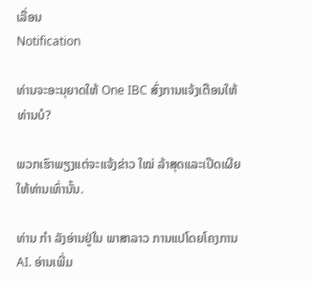ເລື່ອນ
Notification

ທ່ານຈະອະນຸຍາດໃຫ້ One IBC ສົ່ງການແຈ້ງເຕືອນໃຫ້ທ່ານບໍ?

ພວກເຮົາພຽງແຕ່ຈະແຈ້ງຂ່າວ ໃໝ່ ລ້າສຸດແລະເປີດເຜີຍໃຫ້ທ່ານເທົ່ານັ້ນ.

ທ່ານ ກຳ ລັງອ່ານຢູ່ໃນ ພາສາລາວ ການແປໂດຍໂຄງການ AI. ອ່ານເພີ່ມ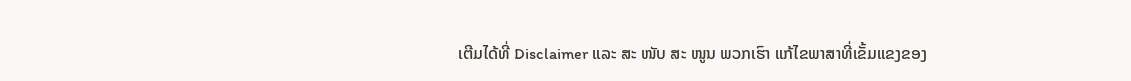ເຕີມໄດ້ທີ່ Disclaimer ແລະ ສະ ໜັບ ສະ ໜູນ ພວກເຮົາ ແກ້ໄຂພາສາທີ່ເຂັ້ມແຂງຂອງ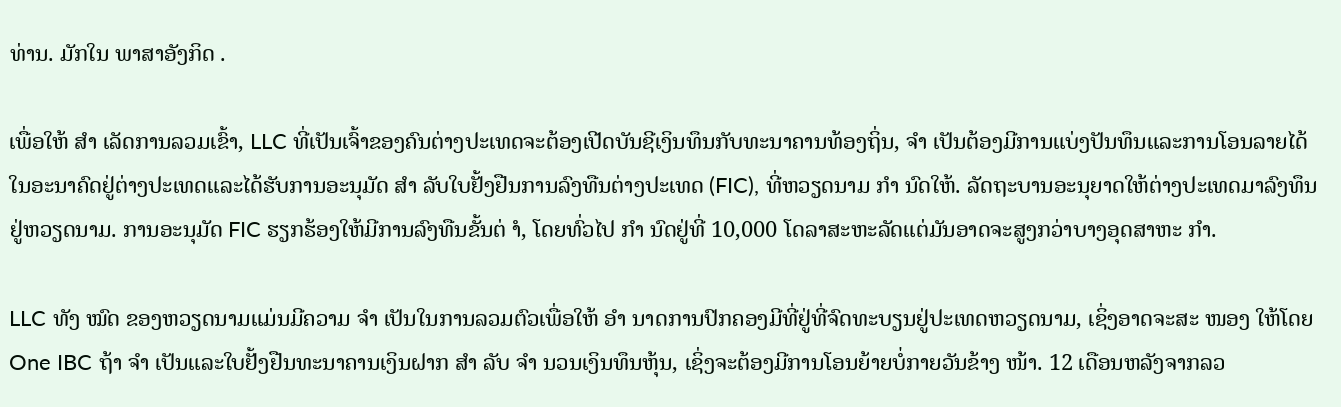ທ່ານ. ມັກໃນ ພາສາອັງກິດ .

ເພື່ອໃຫ້ ສຳ ເລັດການລວມເຂົ້າ, LLC ທີ່ເປັນເຈົ້າຂອງຄົນຕ່າງປະເທດຈະຕ້ອງເປີດບັນຊີເງິນທຶນກັບທະນາຄານທ້ອງຖິ່ນ, ຈຳ ເປັນຕ້ອງມີການແບ່ງປັນທຶນແລະການໂອນລາຍໄດ້ໃນອະນາຄົດຢູ່ຕ່າງປະເທດແລະໄດ້ຮັບການອະນຸມັດ ສຳ ລັບໃບຢັ້ງຢືນການລົງທືນຕ່າງປະເທດ (FIC), ທີ່ຫວຽດນາມ ກຳ ນົດໃຫ້. ລັດຖະບານອະນຸຍາດໃຫ້ຕ່າງປະເທດມາລົງທຶນຢູ່ຫວຽດນາມ. ການອະນຸມັດ FIC ຮຽກຮ້ອງໃຫ້ມີການລົງທືນຂັ້ນຕ່ ຳ, ໂດຍທົ່ວໄປ ກຳ ນົດຢູ່ທີ່ 10,000 ໂດລາສະຫະລັດແຕ່ມັນອາດຈະສູງກວ່າບາງອຸດສາຫະ ກຳ.

LLC ທັງ ໝົດ ຂອງຫວຽດນາມແມ່ນມີຄວາມ ຈຳ ເປັນໃນການລວມຕົວເພື່ອໃຫ້ ອຳ ນາດການປົກຄອງມີທີ່ຢູ່ທີ່ຈົດທະບຽນຢູ່ປະເທດຫວຽດນາມ, ເຊິ່ງອາດຈະສະ ໜອງ ໃຫ້ໂດຍ One IBC ຖ້າ ຈຳ ເປັນແລະໃບຢັ້ງຢືນທະນາຄານເງິນຝາກ ສຳ ລັບ ຈຳ ນວນເງິນທຶນຫຸ້ນ, ເຊິ່ງຈະຕ້ອງມີການໂອນຍ້າຍບໍ່ກາຍວັນຂ້າງ ໜ້າ. 12 ເດືອນຫລັງຈາກລວ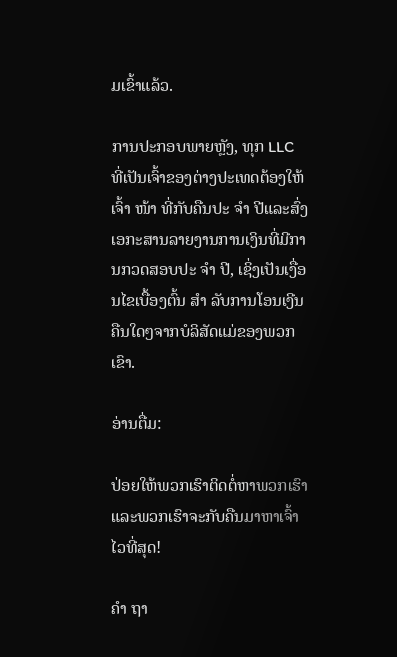ມເຂົ້າແລ້ວ.

ການປະກອບພາຍຫຼັງ, ທຸກ LLC ທີ່ເປັນເຈົ້າຂອງຕ່າງປະເທດຕ້ອງໃຫ້ເຈົ້າ ໜ້າ ທີ່ກັບຄືນປະ ຈຳ ປີແລະສົ່ງເອກະສານລາຍງານການເງິນທີ່ມີການກວດສອບປະ ຈຳ ປີ, ເຊິ່ງເປັນເງື່ອນໄຂເບື້ອງຕົ້ນ ສຳ ລັບການໂອນເງີນຄືນໃດໆຈາກບໍລິສັດແມ່ຂອງພວກເຂົາ.

ອ່ານຕື່ມ:

ປ່ອຍໃຫ້ພວກເຮົາຕິດຕໍ່ຫາພວກເຮົາແລະພວກເຮົາຈະກັບຄືນມາຫາເຈົ້າໄວທີ່ສຸດ!

ຄຳ ຖາ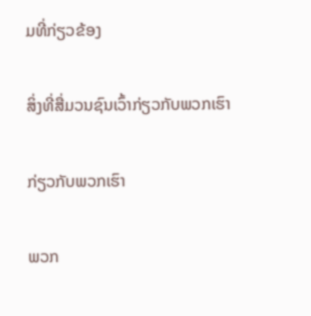ມທີ່ກ່ຽວຂ້ອງ

ສິ່ງທີ່ສື່ມວນຊົນເວົ້າກ່ຽວກັບພວກເຮົາ

ກ່ຽວກັບພວກເຮົາ

ພວກ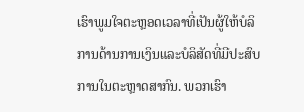ເຮົາພູມໃຈຕະຫຼອດເວລາທີ່ເປັນຜູ້ໃຫ້ບໍລິການດ້ານການເງິນແລະບໍລິສັດທີ່ມີປະສົບການໃນຕະຫຼາດສາກົນ. ພວກເຮົາ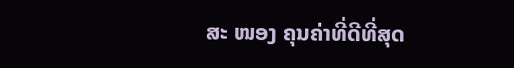ສະ ໜອງ ຄຸນຄ່າທີ່ດີທີ່ສຸດ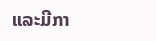ແລະມີກາ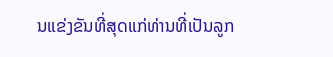ນແຂ່ງຂັນທີ່ສຸດແກ່ທ່ານທີ່ເປັນລູກ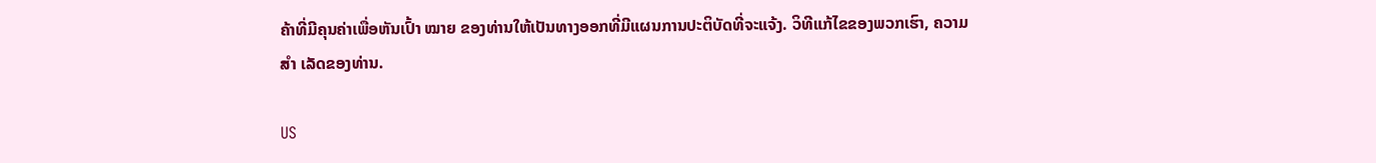ຄ້າທີ່ມີຄຸນຄ່າເພື່ອຫັນເປົ້າ ໝາຍ ຂອງທ່ານໃຫ້ເປັນທາງອອກທີ່ມີແຜນການປະຕິບັດທີ່ຈະແຈ້ງ. ວິທີແກ້ໄຂຂອງພວກເຮົາ, ຄວາມ ສຳ ເລັດຂອງທ່ານ.

US